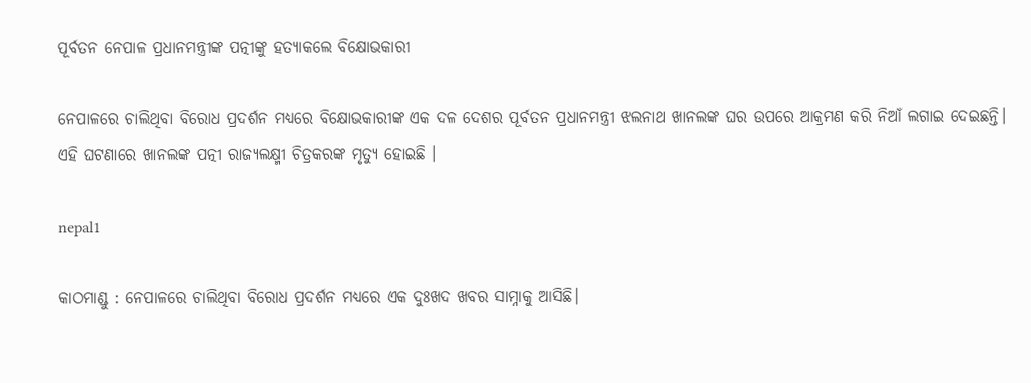ପୂର୍ବତନ ନେପାଳ ପ୍ରଧାନମନ୍ତ୍ରୀଙ୍କ ପତ୍ନୀଙ୍କୁ ହତ୍ୟାକଲେ ବିକ୍ଷୋଭକାରୀ

ନେପାଳରେ ଚାଲିଥିବା ବିରୋଧ ପ୍ରଦର୍ଶନ ମଧ୍ୟରେ ବିକ୍ଷୋଭକାରୀଙ୍କ ଏକ ଦଳ ଦେଶର ପୂର୍ବତନ ପ୍ରଧାନମନ୍ତ୍ରୀ ଝଲନାଥ ଖାନଲଙ୍କ ଘର ଉପରେ ଆକ୍ରମଣ କରି ନିଆଁ ଲଗାଇ ଦେଇଛନ୍ତି। ଏହି ଘଟଣାରେ ଖାନଲଙ୍କ ପତ୍ନୀ ରାଜ୍ୟଲକ୍ଷ୍ମୀ ଚିତ୍ରକରଙ୍କ ମୃତ୍ୟୁ ହୋଇଛି ।

nepal1

କାଠମାଣ୍ଡୁ : ନେପାଳରେ ଚାଲିଥିବା ବିରୋଧ ପ୍ରଦର୍ଶନ ମଧ୍ୟରେ ଏକ ଦୁଃଖଦ ଖବର ସାମ୍ନାକୁ ଆସିଛି।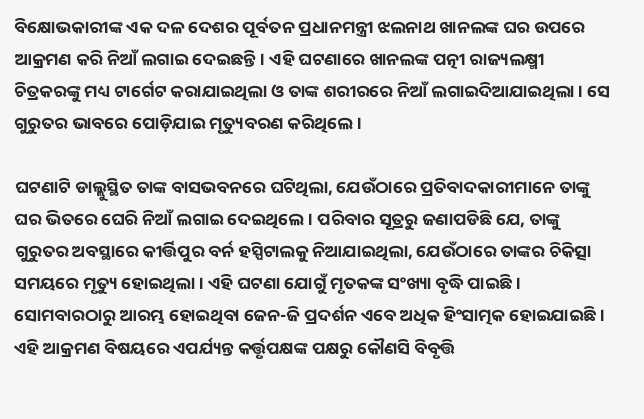ବିକ୍ଷୋଭକାରୀଙ୍କ ଏକ ଦଳ ଦେଶର ପୂର୍ବତନ ପ୍ରଧାନମନ୍ତ୍ରୀ ଝଲନାଥ ଖାନଲଙ୍କ ଘର ଉପରେ ଆକ୍ରମଣ କରି ନିଆଁ ଲଗାଇ ଦେଇଛନ୍ତି। ଏହି ଘଟଣାରେ ଖାନଲଙ୍କ ପତ୍ନୀ ରାଜ୍ୟଲକ୍ଷ୍ମୀ ଚିତ୍ରକରଙ୍କୁ ମଧ୍ୟ ଟାର୍ଗେଟ କରାଯାଇଥିଲା ଓ ତାଙ୍କ ଶରୀରରେ ନିଆଁ ଲଗାଇଦିଆଯାଇଥିଲା । ସେ ଗୁରୁତର ଭାବରେ ପୋଡ଼ିଯାଇ ମୃତ୍ୟୁବରଣ କରିଥିଲେ।

ଘଟଣାଟି ଡାଲ୍ଲୁସ୍ଥିତ ତାଙ୍କ ବାସଭବନରେ ଘଟିଥିଲା, ଯେଉଁଠାରେ ପ୍ରତିବାଦକାରୀମାନେ ତାଙ୍କୁ ଘର ଭିତରେ ଘେରି ନିଆଁ ଲଗାଇ ଦେଇଥିଲେ। ପରିବାର ସୂତ୍ରରୁ ଜଣାପଡିଛି ଯେ, ତାଙ୍କୁ ଗୁରୁତର ଅବସ୍ଥାରେ କୀର୍ତ୍ତିପୁର ବର୍ନ ହସ୍ପିଟାଲକୁ ନିଆଯାଇଥିଲା, ଯେଉଁଠାରେ ତାଙ୍କର ଚିକିତ୍ସା ସମୟରେ ମୃତ୍ୟୁ ହୋଇଥିଲା। ଏହି ଘଟଣା ଯୋଗୁଁ ମୃତକଙ୍କ ସଂଖ୍ୟା ବୃଦ୍ଧି ପାଇଛି। ସୋମବାରଠାରୁ ଆରମ୍ଭ ହୋଇଥିବା ଜେନ-ଜି ପ୍ରଦର୍ଶନ ଏବେ ଅଧିକ ହିଂସାତ୍ମକ ହୋଇଯାଇଛି। ଏହି ଆକ୍ରମଣ ବିଷୟରେ ଏପର୍ଯ୍ୟନ୍ତ କର୍ତ୍ତୃପକ୍ଷଙ୍କ ପକ୍ଷରୁ କୌଣସି ବିବୃତ୍ତି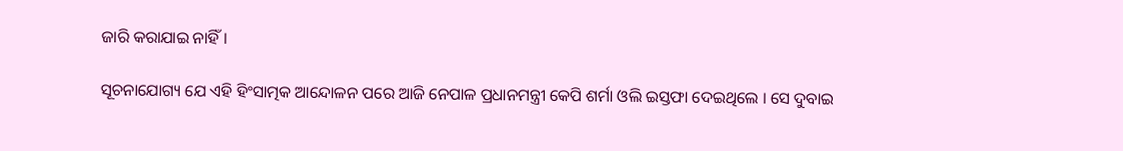ଜାରି କରାଯାଇ ନାହିଁ।

ସୂଚନାଯୋଗ୍ୟ ଯେ ଏହି ହିଂସାତ୍ମକ ଆନ୍ଦୋଳନ ପରେ ଆଜି ନେପାଳ ପ୍ରଧାନମନ୍ତ୍ରୀ କେପି ଶର୍ମା ଓଲି ଇସ୍ତଫା ଦେଇଥିଲେ । ସେ ଦୁବାଇ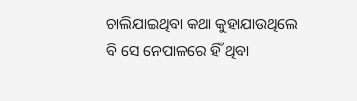ଚାଲିଯାଇଥିବା କଥା କୁହାଯାଉଥିଲେ ବି ସେ ନେପାଳରେ ହିଁ ଥିବା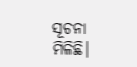ସୂଚନା ମିଳିଛି।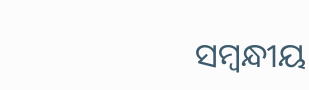ସମ୍ବନ୍ଧୀୟ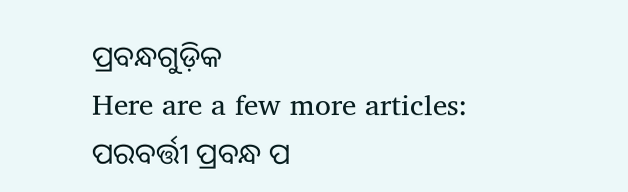ପ୍ରବନ୍ଧଗୁଡ଼ିକ
Here are a few more articles:
ପରବର୍ତ୍ତୀ ପ୍ରବନ୍ଧ ପ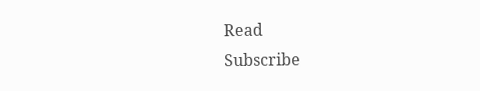Read
Subscribe